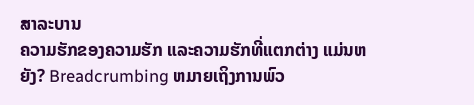ສາລະບານ
ຄວາມຮັກຂອງຄວາມຮັກ ແລະຄວາມຮັກທີ່ແຕກຕ່າງ ແມ່ນຫຍັງ? Breadcrumbing ຫມາຍເຖິງການພົວ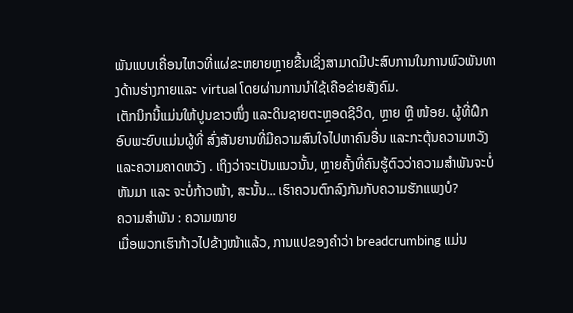ພັນແບບເຄື່ອນໄຫວທີ່ແຜ່ຂະຫຍາຍຫຼາຍຂື້ນເຊິ່ງສາມາດມີປະສົບການໃນການພົວພັນທາງດ້ານຮ່າງກາຍແລະ virtual ໂດຍຜ່ານການນໍາໃຊ້ເຄືອຂ່າຍສັງຄົມ.
ເຕັກນິກນີ້ແມ່ນໃຫ້ປູນຂາວໜຶ່ງ ແລະດິນຊາຍຕະຫຼອດຊີວິດ, ຫຼາຍ ຫຼື ໜ້ອຍ. ຜູ້ທີ່ຝຶກອົບພະຍົບແມ່ນຜູ້ທີ່ ສົ່ງສັນຍານທີ່ມີຄວາມສົນໃຈໄປຫາຄົນອື່ນ ແລະກະຕຸ້ນຄວາມຫວັງແລະຄວາມຄາດຫວັງ . ເຖິງວ່າຈະເປັນແນວນັ້ນ, ຫຼາຍຄັ້ງທີ່ຄົນຮູ້ຕົວວ່າຄວາມສຳພັນຈະບໍ່ຫັນມາ ແລະ ຈະບໍ່ກ້າວໜ້າ, ສະນັ້ນ... ເຮົາຄວນຕົກລົງກັນກັບຄວາມຮັກແພງບໍ?
ຄວາມສຳພັນ : ຄວາມໝາຍ
ເມື່ອພວກເຮົາກ້າວໄປຂ້າງໜ້າແລ້ວ, ການແປຂອງຄຳວ່າ breadcrumbing ແມ່ນ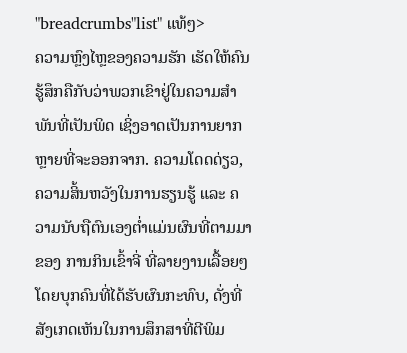"breadcrumbs"list" ແທ້ໆ>
ຄວາມຫຼົງໄຫຼຂອງຄວາມຮັກ ເຮັດໃຫ້ຄົນຮູ້ສຶກຄືກັບວ່າພວກເຂົາຢູ່ໃນຄວາມສຳພັນທີ່ເປັນພິດ ເຊິ່ງອາດເປັນການຍາກຫຼາຍທີ່ຈະອອກຈາກ. ຄວາມໂດດດ່ຽວ, ຄວາມສິ້ນຫວັງໃນການຮຽນຮູ້ ແລະ ຄວາມນັບຖືຕົນເອງຕໍ່າແມ່ນຜົນທີ່ຕາມມາຂອງ ການກິນເຂົ້າຈີ່ ທີ່ລາຍງານເລື້ອຍໆໂດຍບຸກຄົນທີ່ໄດ້ຮັບຜົນກະທົບ, ດັ່ງທີ່ສັງເກດເຫັນໃນການສຶກສາທີ່ຕີພິມ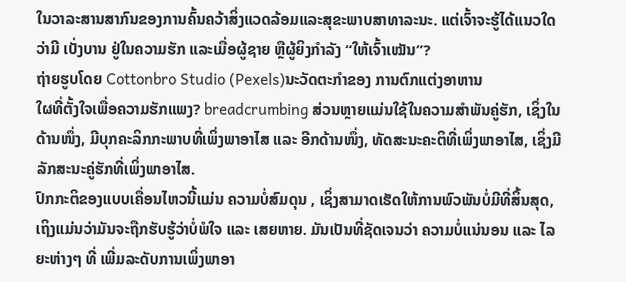ໃນວາລະສານສາກົນຂອງການຄົ້ນຄວ້າສິ່ງແວດລ້ອມແລະສຸຂະພາບສາທາລະນະ. ແຕ່ເຈົ້າຈະຮູ້ໄດ້ແນວໃດວ່າມີ ເບັ່ງບານ ຢູ່ໃນຄວາມຮັກ ແລະເມື່ອຜູ້ຊາຍ ຫຼືຜູ້ຍິງກຳລັງ “ໃຫ້ເຈົ້າເໝັນ”?
ຖ່າຍຮູບໂດຍ Cottonbro Studio (Pexels)ນະວັດຕະກຳຂອງ ການຕົກແຕ່ງອາຫານ
ໃຜທີ່ຕັ້ງໃຈເພື່ອຄວາມຮັກແພງ? breadcrumbing ສ່ວນຫຼາຍແມ່ນໃຊ້ໃນຄວາມສຳພັນຄູ່ຮັກ, ເຊິ່ງໃນດ້ານໜຶ່ງ, ມີບຸກຄະລິກກະພາບທີ່ເພິ່ງພາອາໄສ ແລະ ອີກດ້ານໜຶ່ງ, ທັດສະນະຄະຕິທີ່ເພິ່ງພາອາໄສ, ເຊິ່ງມີລັກສະນະຄູ່ຮັກທີ່ເພິ່ງພາອາໄສ.
ປົກກະຕິຂອງແບບເຄື່ອນໄຫວນີ້ແມ່ນ ຄວາມບໍ່ສົມດຸນ , ເຊິ່ງສາມາດເຮັດໃຫ້ການພົວພັນບໍ່ມີທີ່ສິ້ນສຸດ, ເຖິງແມ່ນວ່າມັນຈະຖືກຮັບຮູ້ວ່າບໍ່ພໍໃຈ ແລະ ເສຍຫາຍ. ມັນເປັນທີ່ຊັດເຈນວ່າ ຄວາມບໍ່ແນ່ນອນ ແລະ ໄລຍະຫ່າງໆ ທີ່ ເພີ່ມລະດັບການເພິ່ງພາອາ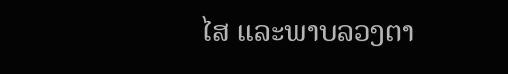ໄສ ແລະພາບລວງຕາ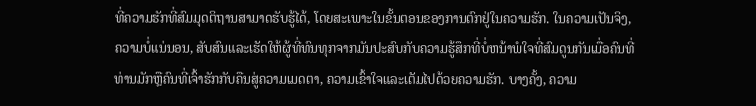ທີ່ຄວາມຮັກທີ່ສົມມຸດຕິຖານສາມາດຮັບຮູ້ໄດ້, ໂດຍສະເພາະໃນຂັ້ນຕອນຂອງການຕົກຢູ່ໃນຄວາມຮັກ. ໃນຄວາມເປັນຈິງ, ຄວາມບໍ່ແນ່ນອນ, ສັບສົນແລະເຮັດໃຫ້ຜູ້ທີ່ທົນທຸກຈາກມັນປະສົບກັບຄວາມຮູ້ສຶກທີ່ບໍ່ຫນ້າພໍໃຈທີ່ສົມດູນກັນເມື່ອຄົນທີ່ທ່ານມັກຫຼືຄົນທີ່ເຈົ້າຮັກກັບຄືນສູ່ຄວາມເມດຕາ, ຄວາມເຂົ້າໃຈແລະເຕັມໄປດ້ວຍຄວາມຮັກ. ບາງຄັ້ງ, ຄວາມ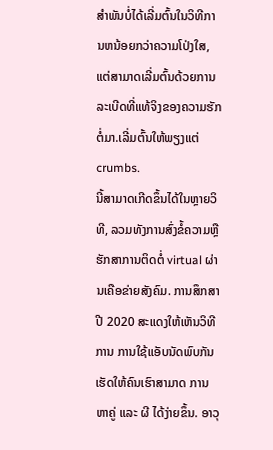ສໍາພັນບໍ່ໄດ້ເລີ່ມຕົ້ນໃນວິທີການຫນ້ອຍກວ່າຄວາມໂປ່ງໃສ, ແຕ່ສາມາດເລີ່ມຕົ້ນດ້ວຍການລະເບີດທີ່ແທ້ຈິງຂອງຄວາມຮັກຕໍ່ມາ.ເລີ່ມຕົ້ນໃຫ້ພຽງແຕ່ crumbs.
ນີ້ສາມາດເກີດຂຶ້ນໄດ້ໃນຫຼາຍວິທີ, ລວມທັງການສົ່ງຂໍ້ຄວາມຫຼືຮັກສາການຕິດຕໍ່ virtual ຜ່ານເຄືອຂ່າຍສັງຄົມ. ການສຶກສາປີ 2020 ສະແດງໃຫ້ເຫັນວິທີການ ການໃຊ້ແອັບນັດພົບກັນເຮັດໃຫ້ຄົນເຮົາສາມາດ ການຫາຄູ່ ແລະ ຜີ ໄດ້ງ່າຍຂຶ້ນ. ອາວຸ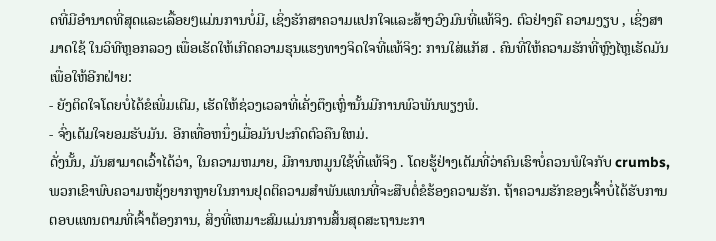ດທີ່ມີອໍານາດທີ່ສຸດແລະເລື້ອຍໆແມ່ນການບໍ່ມີ, ເຊິ່ງຮັກສາຄວາມແປກໃຈແລະສ້າງວົງມົນທີ່ແທ້ຈິງ. ຕົວຢ່າງຄື ຄວາມງຽບ , ເຊິ່ງສາມາດໃຊ້ ໃນວິທີຫຼອກລວງ ເພື່ອເຮັດໃຫ້ເກີດຄວາມຮຸນແຮງທາງຈິດໃຈທີ່ແທ້ຈິງ: ການໃສ່ແກັສ . ຄົນທີ່ໃຫ້ຄວາມຮັກທີ່ຫຼົງໄຫຼເຮັດມັນເພື່ອໃຫ້ອີກຝ່າຍ:
- ຍັງຕິດໃຈໂດຍບໍ່ໄດ້ຂໍເພີ່ມເຕີມ, ເຮັດໃຫ້ຊ່ວງເວລາທີ່ເຄັ່ງຕຶງເຫຼົ່ານັ້ນມີການພົວພັນພຽງພໍ.
- ຈົ່ງເຕັມໃຈຍອມຮັບມັນ. ອີກເທື່ອຫນຶ່ງເມື່ອມັນປະກົດຕົວຄືນໃຫມ່.
ດັ່ງນັ້ນ, ມັນສາມາດເວົ້າໄດ້ວ່າ, ໃນຄວາມຫມາຍ, ມີການຫມູນໃຊ້ທີ່ແທ້ຈິງ . ໂດຍຮູ້ຢ່າງເຕັມທີ່ວ່າຄົນເຮົາບໍ່ຄວນພໍໃຈກັບ crumbs, ພວກເຂົາພົບຄວາມຫຍຸ້ງຍາກຫຼາຍໃນການຢຸດຕິຄວາມສໍາພັນແທນທີ່ຈະສືບຕໍ່ຂໍຮ້ອງຄວາມຮັກ. ຖ້າຄວາມຮັກຂອງເຈົ້າບໍ່ໄດ້ຮັບການຕອບແທນຕາມທີ່ເຈົ້າຕ້ອງການ, ສິ່ງທີ່ເຫມາະສົມແມ່ນການສິ້ນສຸດສະຖານະກາ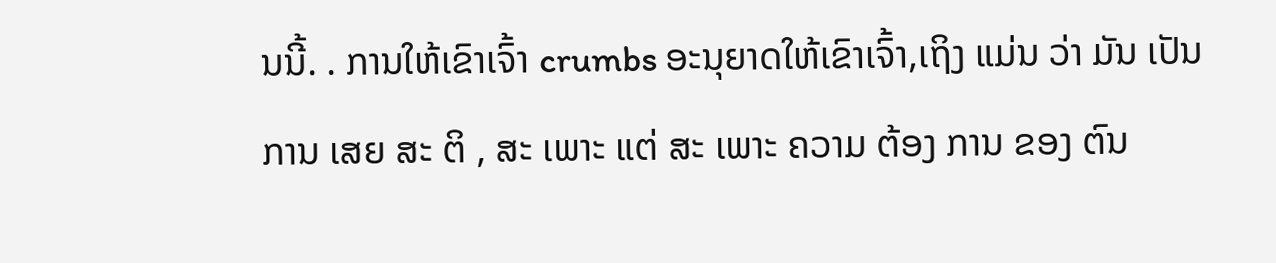ນນີ້. . ການໃຫ້ເຂົາເຈົ້າ crumbs ອະນຸຍາດໃຫ້ເຂົາເຈົ້າ,ເຖິງ ແມ່ນ ວ່າ ມັນ ເປັນ ການ ເສຍ ສະ ຕິ , ສະ ເພາະ ແຕ່ ສະ ເພາະ ຄວາມ ຕ້ອງ ການ ຂອງ ຕົນ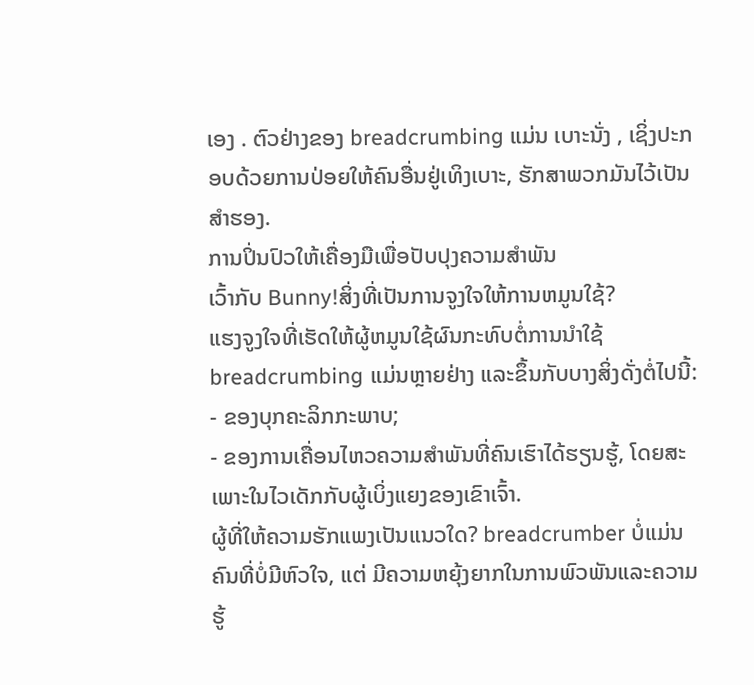ເອງ . ຕົວຢ່າງຂອງ breadcrumbing ແມ່ນ ເບາະນັ່ງ , ເຊິ່ງປະກອບດ້ວຍການປ່ອຍໃຫ້ຄົນອື່ນຢູ່ເທິງເບາະ, ຮັກສາພວກມັນໄວ້ເປັນສຳຮອງ.
ການປິ່ນປົວໃຫ້ເຄື່ອງມືເພື່ອປັບປຸງຄວາມສໍາພັນ
ເວົ້າກັບ Bunny!ສິ່ງທີ່ເປັນການຈູງໃຈໃຫ້ການຫມູນໃຊ້?
ແຮງຈູງໃຈທີ່ເຮັດໃຫ້ຜູ້ຫມູນໃຊ້ຜົນກະທົບຕໍ່ການນໍາໃຊ້ breadcrumbing ແມ່ນຫຼາຍຢ່າງ ແລະຂຶ້ນກັບບາງສິ່ງດັ່ງຕໍ່ໄປນີ້:
- ຂອງບຸກຄະລິກກະພາບ;
- ຂອງການເຄື່ອນໄຫວຄວາມສໍາພັນທີ່ຄົນເຮົາໄດ້ຮຽນຮູ້, ໂດຍສະເພາະໃນໄວເດັກກັບຜູ້ເບິ່ງແຍງຂອງເຂົາເຈົ້າ.
ຜູ້ທີ່ໃຫ້ຄວາມຮັກແພງເປັນແນວໃດ? breadcrumber ບໍ່ແມ່ນຄົນທີ່ບໍ່ມີຫົວໃຈ, ແຕ່ ມີຄວາມຫຍຸ້ງຍາກໃນການພົວພັນແລະຄວາມຮູ້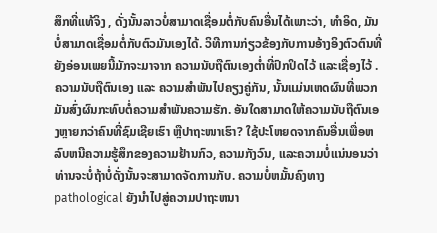ສຶກທີ່ແທ້ຈິງ , ດັ່ງນັ້ນລາວບໍ່ສາມາດເຊື່ອມຕໍ່ກັບຄົນອື່ນໄດ້ເພາະວ່າ, ທໍາອິດ, ມັນບໍ່ສາມາດເຊື່ອມຕໍ່ກັບຕົວມັນເອງໄດ້. ວິທີການກ່ຽວຂ້ອງກັບການອ້າງອິງຕົວຕົນທີ່ຍັງອ່ອນເພຍນີ້ມັກຈະມາຈາກ ຄວາມນັບຖືຕົນເອງຕ່ຳທີ່ປົກປິດໄວ້ ແລະເຊື່ອງໄວ້ . ຄວາມນັບຖືຕົນເອງ ແລະ ຄວາມສຳພັນໄປຄຽງຄູ່ກັນ, ນັ້ນແມ່ນເຫດຜົນທີ່ພວກມັນສົ່ງຜົນກະທົບຕໍ່ຄວາມສຳພັນຄວາມຮັກ. ອັນໃດສາມາດໃຫ້ຄວາມນັບຖືຕົນເອງຫຼາຍກວ່າຄົນທີ່ຊົມເຊີຍເຮົາ ຫຼືປາຖະໜາເຮົາ? ໃຊ້ປະໂຫຍດຈາກຄົນອື່ນເພື່ອຫລົບຫນີຄວາມຮູ້ສຶກຂອງຄວາມຢ້ານກົວ, ຄວາມກັງວົນ, ແລະຄວາມບໍ່ແນ່ນອນວ່າທ່ານຈະບໍ່ຖ້າບໍ່ດັ່ງນັ້ນຈະສາມາດຈັດການກັບ. ຄວາມບໍ່ຫມັ້ນຄົງທາງ pathological ຍັງນໍາໄປສູ່ຄວາມປາຖະຫນາ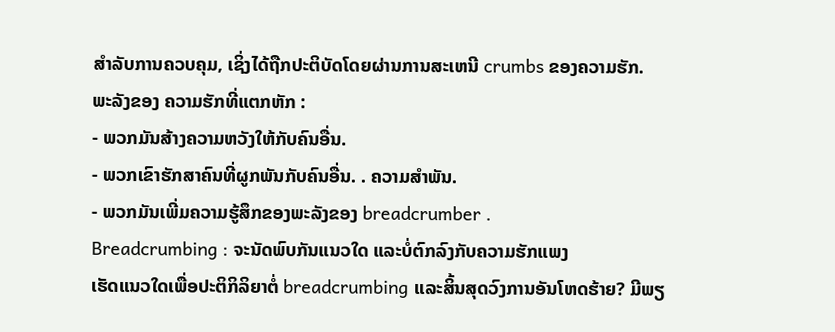ສໍາລັບການຄວບຄຸມ, ເຊິ່ງໄດ້ຖືກປະຕິບັດໂດຍຜ່ານການສະເຫນີ crumbs ຂອງຄວາມຮັກ.
ພະລັງຂອງ ຄວາມຮັກທີ່ແຕກຫັກ :
- ພວກມັນສ້າງຄວາມຫວັງໃຫ້ກັບຄົນອື່ນ.
- ພວກເຂົາຮັກສາຄົນທີ່ຜູກພັນກັບຄົນອື່ນ. . ຄວາມສຳພັນ.
- ພວກມັນເພີ່ມຄວາມຮູ້ສຶກຂອງພະລັງຂອງ breadcrumber .
Breadcrumbing : ຈະນັດພົບກັນແນວໃດ ແລະບໍ່ຕົກລົງກັບຄວາມຮັກແພງ
ເຮັດແນວໃດເພື່ອປະຕິກິລິຍາຕໍ່ breadcrumbing ແລະສິ້ນສຸດວົງການອັນໂຫດຮ້າຍ? ມີພຽ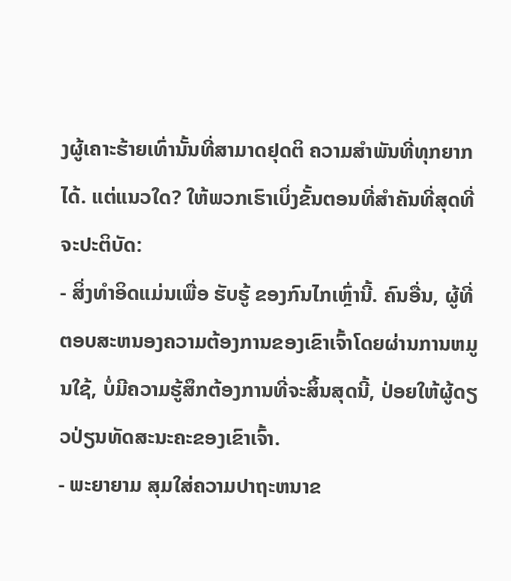ງຜູ້ເຄາະຮ້າຍເທົ່ານັ້ນທີ່ສາມາດຢຸດຕິ ຄວາມສຳພັນທີ່ທຸກຍາກ ໄດ້. ແຕ່ແນວໃດ? ໃຫ້ພວກເຮົາເບິ່ງຂັ້ນຕອນທີ່ສໍາຄັນທີ່ສຸດທີ່ຈະປະຕິບັດ:
- ສິ່ງທໍາອິດແມ່ນເພື່ອ ຮັບຮູ້ ຂອງກົນໄກເຫຼົ່ານີ້. ຄົນອື່ນ, ຜູ້ທີ່ຕອບສະຫນອງຄວາມຕ້ອງການຂອງເຂົາເຈົ້າໂດຍຜ່ານການຫມູນໃຊ້, ບໍ່ມີຄວາມຮູ້ສຶກຕ້ອງການທີ່ຈະສິ້ນສຸດນີ້, ປ່ອຍໃຫ້ຜູ້ດຽວປ່ຽນທັດສະນະຄະຂອງເຂົາເຈົ້າ.
- ພະຍາຍາມ ສຸມໃສ່ຄວາມປາຖະຫນາຂ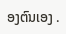ອງຕົນເອງ .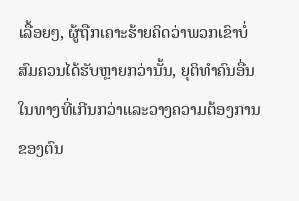ເລື້ອຍໆ, ຜູ້ຖືກເຄາະຮ້າຍຄິດວ່າພວກເຂົາບໍ່ສົມຄວນໄດ້ຮັບຫຼາຍກວ່ານັ້ນ, ຍຸຕິທໍາຄົນອື່ນໃນທາງທີ່ເກີນກວ່າແລະວາງຄວາມຕ້ອງການຂອງຕົນ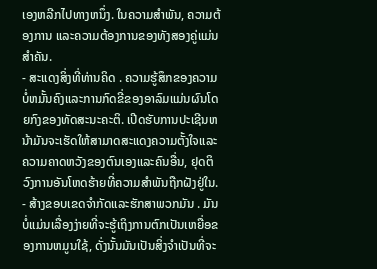ເອງຫລີກໄປທາງຫນຶ່ງ. ໃນຄວາມສຳພັນ, ຄວາມຕ້ອງການ ແລະຄວາມຕ້ອງການຂອງທັງສອງຄູ່ແມ່ນສຳຄັນ.
- ສະແດງສິ່ງທີ່ທ່ານຄິດ . ຄວາມຮູ້ສຶກຂອງຄວາມບໍ່ຫມັ້ນຄົງແລະການກົດຂີ່ຂອງອາລົມແມ່ນຜົນໂດຍກົງຂອງທັດສະນະຄະຕິ. ເປີດຮັບການປະເຊີນຫນ້າມັນຈະເຮັດໃຫ້ສາມາດສະແດງຄວາມຕັ້ງໃຈແລະຄວາມຄາດຫວັງຂອງຕົນເອງແລະຄົນອື່ນ, ຢຸດຕິວົງການອັນໂຫດຮ້າຍທີ່ຄວາມສໍາພັນຖືກຝັງຢູ່ໃນ.
- ສ້າງຂອບເຂດຈໍາກັດແລະຮັກສາພວກມັນ . ມັນບໍ່ແມ່ນເລື່ອງງ່າຍທີ່ຈະຮູ້ເຖິງການຕົກເປັນເຫຍື່ອຂອງການຫມູນໃຊ້, ດັ່ງນັ້ນມັນເປັນສິ່ງຈໍາເປັນທີ່ຈະ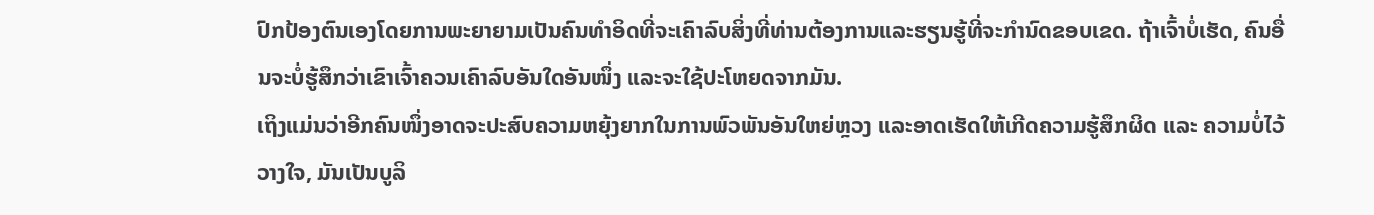ປົກປ້ອງຕົນເອງໂດຍການພະຍາຍາມເປັນຄົນທໍາອິດທີ່ຈະເຄົາລົບສິ່ງທີ່ທ່ານຕ້ອງການແລະຮຽນຮູ້ທີ່ຈະກໍານົດຂອບເຂດ. ຖ້າເຈົ້າບໍ່ເຮັດ, ຄົນອື່ນຈະບໍ່ຮູ້ສຶກວ່າເຂົາເຈົ້າຄວນເຄົາລົບອັນໃດອັນໜຶ່ງ ແລະຈະໃຊ້ປະໂຫຍດຈາກມັນ.
ເຖິງແມ່ນວ່າອີກຄົນໜຶ່ງອາດຈະປະສົບຄວາມຫຍຸ້ງຍາກໃນການພົວພັນອັນໃຫຍ່ຫຼວງ ແລະອາດເຮັດໃຫ້ເກີດຄວາມຮູ້ສຶກຜິດ ແລະ ຄວາມບໍ່ໄວ້ວາງໃຈ, ມັນເປັນບູລິ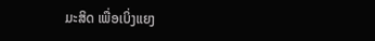ມະສິດ ເພື່ອເບິ່ງແຍງ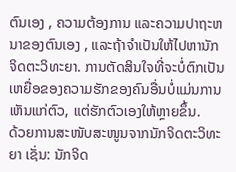ຕົນເອງ , ຄວາມຕ້ອງການ ແລະຄວາມປາຖະຫນາຂອງຕົນເອງ , ແລະຖ້າຈໍາເປັນໃຫ້ໄປຫານັກຈິດຕະວິທະຍາ. ການຕັດສິນໃຈທີ່ຈະບໍ່ຕົກເປັນເຫຍື່ອຂອງຄວາມຮັກຂອງຄົນອື່ນບໍ່ແມ່ນການເຫັນແກ່ຕົວ, ແຕ່ຮັກຕົວເອງໃຫ້ຫຼາຍຂຶ້ນ.
ດ້ວຍການສະໜັບສະໜູນຈາກນັກຈິດຕະວິທະຍາ ເຊັ່ນ: ນັກຈິດ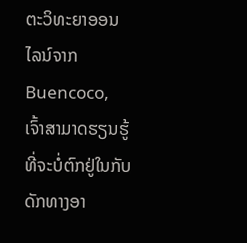ຕະວິທະຍາອອນໄລນ໌ຈາກ Buencoco, ເຈົ້າສາມາດຮຽນຮູ້ທີ່ຈະບໍ່ຕົກຢູ່ໃນກັບດັກທາງອາ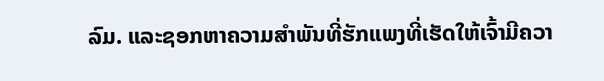ລົມ. ແລະຊອກຫາຄວາມສໍາພັນທີ່ຮັກແພງທີ່ເຮັດໃຫ້ເຈົ້າມີຄວາ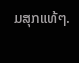ມສຸກແທ້ໆ.